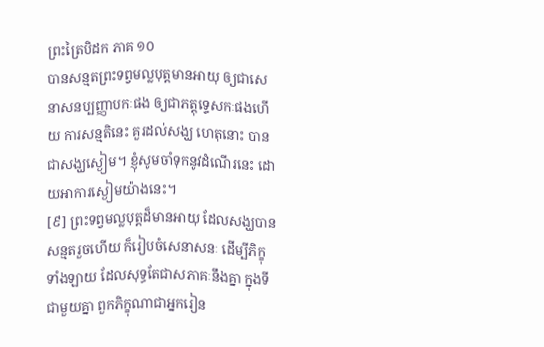ព្រះត្រៃបិដក ភាគ ១០
បានសន្មតព្រះទព្វមល្លបុត្តមានអាយុ ឲ្យជាសេនាសនប្បញ្ញាបកៈផង ឲ្យជាភត្តុទ្ទេសកៈផងហើយ ការសន្មតិនេះ គួរដល់សង្ឃ ហេតុនោះ បានជាសង្ឃស្ងៀម។ ខ្ញុំសូមចាំទុកនូវដំណើរនេះ ដោយអាការស្ងៀមយ៉ាងនេះ។
[៩] ព្រះទព្វមល្លបុត្តដ៏មានអាយុ ដែលសង្ឃបានសន្មតរួចហើយ ក៏រៀបចំសេនាសនៈ ដើម្បីភិក្ខុទាំងឡាយ ដែលសុទ្ធតែជាសភាគៈនឹងគ្នា ក្នុងទីជាមួយគ្នា ពួកភិក្ខុណាជាអ្នករៀន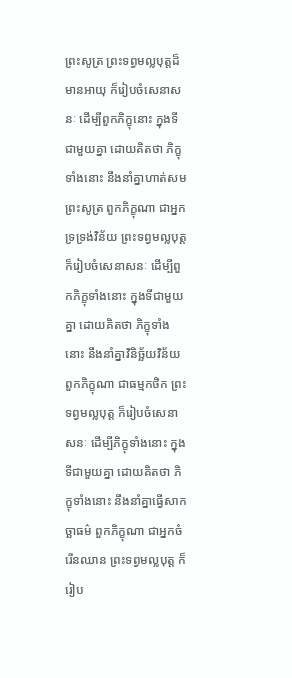ព្រះសូត្រ ព្រះទព្វមល្លបុត្តដ៏មានអាយុ ក៏រៀបចំសេនាសនៈ ដើម្បីពួកភិក្ខុនោះ ក្នុងទីជាមួយគ្នា ដោយគិតថា ភិក្ខុទាំងនោះ នឹងនាំគ្នាហាត់សមព្រះសូត្រ ពួកភិក្ខុណា ជាអ្នកទ្រទ្រង់វិន័យ ព្រះទព្វមល្លបុត្ត ក៏រៀបចំសេនាសនៈ ដើម្បីពួកភិក្ខុទាំងនោះ ក្នុងទីជាមួយគ្នា ដោយគិតថា ភិក្ខុទាំងនោះ នឹងនាំគ្នាវិនិច្ឆ័យវិន័យ ពួកភិក្ខុណា ជាធម្មកថិក ព្រះទព្វមល្លបុត្ត ក៏រៀបចំសេនាសនៈ ដើម្បីភិក្ខុទាំងនោះ ក្នុងទីជាមួយគ្នា ដោយគិតថា ភិក្ខុទាំងនោះ នឹងនាំគ្នាធ្វើសាកច្ឆាធម៌ ពួកភិក្ខុណា ជាអ្នកចំរើនឈាន ព្រះទព្វមល្លបុត្ត ក៏រៀប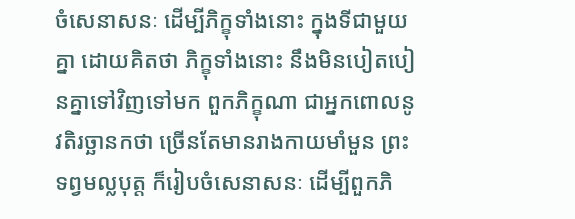ចំសេនាសនៈ ដើម្បីភិក្ខុទាំងនោះ ក្នុងទីជាមួយគ្នា ដោយគិតថា ភិក្ខុទាំងនោះ នឹងមិនបៀតបៀនគ្នាទៅវិញទៅមក ពួកភិក្ខុណា ជាអ្នកពោលនូវតិរច្ឆានកថា ច្រើនតែមានរាងកាយមាំមួន ព្រះទព្វមល្លបុត្ត ក៏រៀបចំសេនាសនៈ ដើម្បីពួកភិ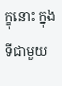ក្ខុនោះ ក្នុងទីជាមួយ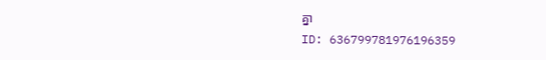គ្នា
ID: 636799781976196359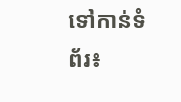ទៅកាន់ទំព័រ៖